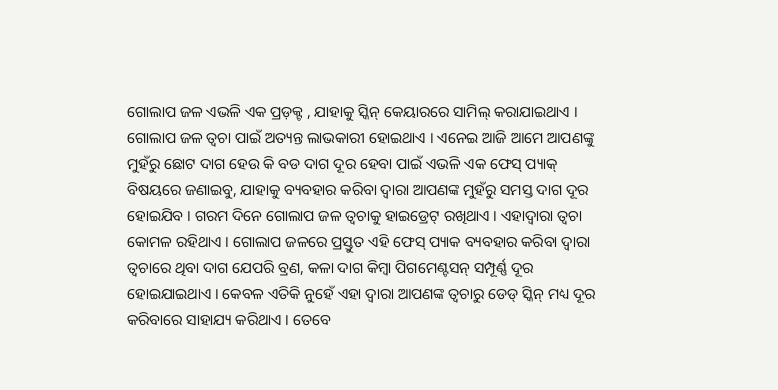ଗୋଲାପ ଜଳ ଏଭଳି ଏକ ପ୍ରଡ଼କ୍ଟ , ଯାହାକୁ ସ୍କିନ୍ କେୟାରରେ ସାମିଲ୍ କରାଯାଇଥାଏ । ଗୋଲାପ ଜଳ ତ୍ୱଚା ପାଇଁ ଅତ୍ୟନ୍ତ ଲାଭକାରୀ ହୋଇଥାଏ । ଏନେଇ ଆଜି ଆମେ ଆପଣଙ୍କୁ ମୁହଁରୁ ଛୋଟ ଦାଗ ହେଉ କି ବଡ ଦାଗ ଦୂର ହେବା ପାଇଁ ଏଭଳି ଏକ ଫେସ୍ ପ୍ୟାକ୍ ବିଷୟରେ ଜଣାଇବୁ, ଯାହାକୁ ବ୍ୟବହାର କରିବା ଦ୍ୱାରା ଆପଣଙ୍କ ମୁହଁରୁ ସମସ୍ତ ଦାଗ ଦୂର ହୋଇଯିବ । ଗରମ ଦିନେ ଗୋଲାପ ଜଳ ତ୍ୱଚାକୁ ହାଇଡ୍ରେଟ୍ ରଖିଥାଏ । ଏହାଦ୍ୱାରା ତ୍ୱଚା କୋମଳ ରହିଥାଏ । ଗୋଲାପ ଜଳରେ ପ୍ରସ୍ତୁତ ଏହି ଫେସ୍ ପ୍ୟାକ ବ୍ୟବହାର କରିବା ଦ୍ୱାରା ତ୍ୱଚାରେ ଥିବା ଦାଗ ଯେପରି ବ୍ରଣ, କଳା ଦାଗ କିମ୍ବା ପିଗମେଣ୍ଟସନ୍ ସମ୍ପୂର୍ଣ୍ଣ ଦୂର ହୋଇଯାଇଥାଏ । କେବଳ ଏତିକି ନୁହେଁ ଏହା ଦ୍ୱାରା ଆପଣଙ୍କ ତ୍ୱଚାରୁ ଡେଡ୍ ସ୍କିନ୍ ମଧ୍ୟ ଦୂର କରିବାରେ ସାହାଯ୍ୟ କରିଥାଏ । ତେବେ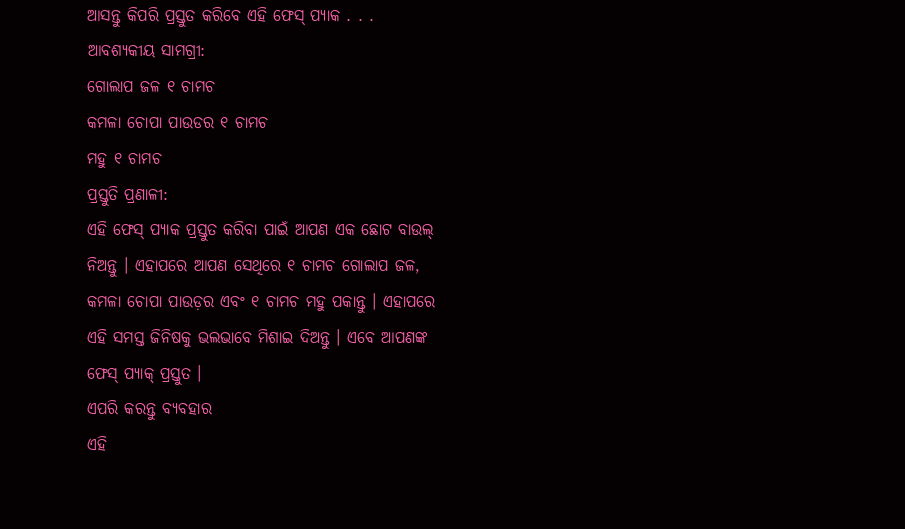ଆସନ୍ତୁ କିପରି ପ୍ରସ୍ତୁତ କରିବେ ଏହି ଫେସ୍ ପ୍ୟାକ . . .
ଆବଶ୍ୟକୀୟ ସାମଗ୍ରୀ:
ଗୋଲାପ ଜଳ ୧ ଚାମଚ
କମଳା ଚୋପା ପାଉଡର ୧ ଚାମଚ
ମହୁ ୧ ଚାମଚ
ପ୍ରସ୍ତୁତି ପ୍ରଣାଳୀ:
ଏହି ଫେସ୍ ପ୍ୟାକ ପ୍ରସ୍ତୁତ କରିବା ପାଇଁ ଆପଣ ଏକ ଛୋଟ ବାଉଲ୍ ନିଅନ୍ତୁ । ଏହାପରେ ଆପଣ ସେଥିରେ ୧ ଚାମଚ ଗୋଲାପ ଜଳ, କମଳା ଚୋପା ପାଉଡ଼ର ଏବଂ ୧ ଚାମଚ ମହୁ ପକାନ୍ତୁ । ଏହାପରେ ଏହି ସମସ୍ତ ଜିନିଷକୁ ଭଲଭାବେ ମିଶାଇ ଦିଅନ୍ତୁ । ଏବେ ଆପଣଙ୍କ ଫେସ୍ ପ୍ୟାକ୍ ପ୍ରସ୍ତୁତ ।
ଏପରି କରନ୍ତୁ ବ୍ୟବହାର
ଏହି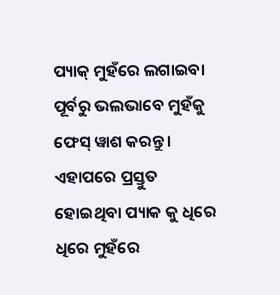ପ୍ୟାକ୍ ମୁହଁରେ ଲଗାଇବା ପୂର୍ବରୁ ଭଲଭାବେ ମୁହଁକୁ ଫେସ୍ ୱାଶ କରନ୍ତୁ । ଏହାପରେ ପ୍ରସ୍ତୁତ ହୋଇଥିବା ପ୍ୟାକ କୁ ଧିରେ ଧିରେ ମୁହଁରେ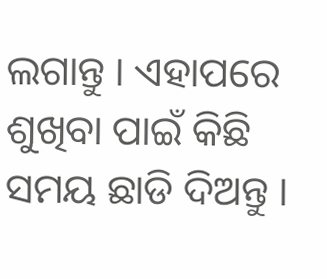ଲଗାନ୍ତୁ । ଏହାପରେ ଶୁଖିବା ପାଇଁ କିଛି ସମୟ ଛାଡି ଦିଅନ୍ତୁ ।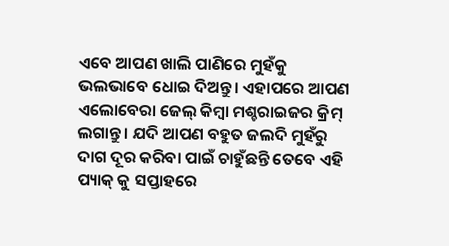ଏବେ ଆପଣ ଖାଲି ପାଣିରେ ମୁହଁକୁ ଭଲଭାବେ ଧୋଇ ଦିଅନ୍ତୁ। ଏହାପରେ ଆପଣ ଏଲୋବେରା ଜେଲ୍ କିମ୍ବା ମଶ୍ଚରାଇଜର କ୍ରିମ୍ ଲଗାନ୍ତୁ । ଯଦି ଆପଣ ବହୁତ ଜଲଦି ମୁହଁରୁ ଦାଗ ଦୂର କରିବା ପାଇଁ ଚାହୁଁଛନ୍ତି ତେବେ ଏହି ପ୍ୟାକ୍ କୁ ସପ୍ତାହରେ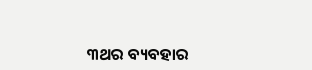୩ଥର ବ୍ୟବହାର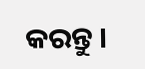କରନ୍ତୁ ।